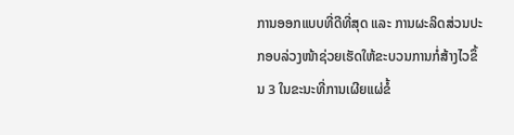ການອອກແບບທີ່ດີທີ່ສຸດ ແລະ ການຜະລິດສ່ວນປະກອບລ່ວງໜ້າຊ່ວຍເຮັດໃຫ້ຂະບວນການກໍ່ສ້າງໄວຂຶ້ນ 3 ໃນຂະນະທີ່ການເຜີຍແຜ່ຂໍ້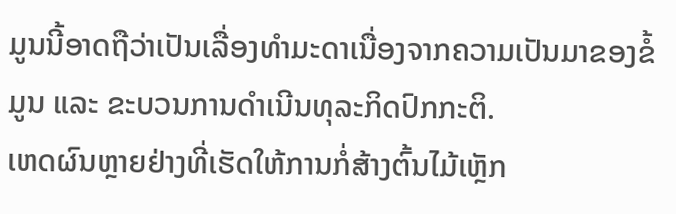ມູນນີ້ອາດຖືວ່າເປັນເລື່ອງທຳມະດາເນື່ອງຈາກຄວາມເປັນມາຂອງຂໍ້ມູນ ແລະ ຂະບວນການດຳເນີນທຸລະກິດປົກກະຕິ.
ເຫດຜົນຫຼາຍຢ່າງທີ່ເຮັດໃຫ້ການກໍ່ສ້າງຕົ້ນໄມ້ເຫຼັກ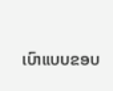ເບົາແບບຂອບ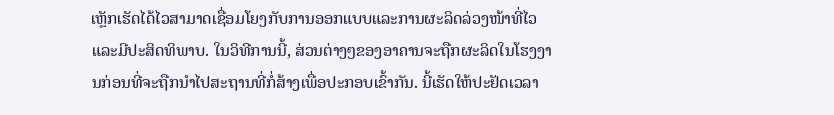ເຫຼັກເຮັດໄດ້ໄວສາມາດເຊື່ອມໂຍງກັບການອອກແບບແລະການຜະລິດລ່ວງໜ້າທີ່ໄວແລະມີປະສິດທິພາບ. ໃນວິທີການນີ້, ສ່ວນຕ່າງໆຂອງອາຄານຈະຖືກຜະລິດໃນໂຮງງານກ່ອນທີ່ຈະຖືກນຳໄປສະຖານທີ່ກໍ່ສ້າງເພື່ອປະກອບເຂົ້າກັນ. ນີ້ເຮັດໃຫ້ປະຢັດເວລາ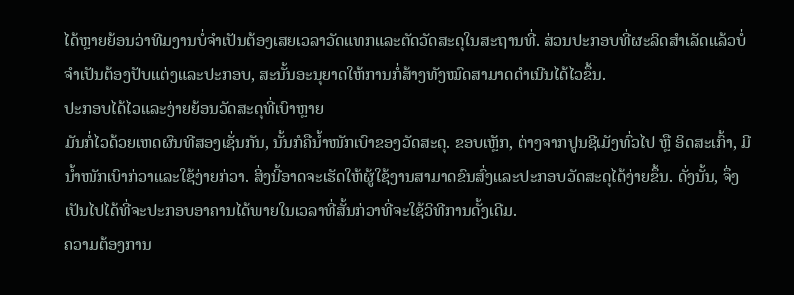ໄດ້ຫຼາຍຍ້ອນວ່າທີມງານບໍ່ຈຳເປັນຕ້ອງເສຍເວລາວັດແທກແລະຕັດວັດສະດຸໃນສະຖານທີ່. ສ່ວນປະກອບທີ່ຜະລິດສຳເລັດແລ້ວບໍ່ຈຳເປັນຕ້ອງປັບແຕ່ງແລະປະກອບ, ສະນັ້ນອະນຸຍາດໃຫ້ການກໍ່ສ້າງທັງໝົດສາມາດດຳເນີນໄດ້ໄວຂຶ້ນ.
ປະກອບໄດ້ໄວແລະງ່າຍຍ້ອນວັດສະດຸທີ່ເບົາຫຼາຍ
ມັນກໍ່ໄວດ້ວຍເຫດຜົນທີສອງເຊັ່ນກັນ, ນັ້ນກໍຄືນ້ຳໜັກເບົາຂອງວັດສະດຸ. ຂອບເຫຼັກ, ຕ່າງຈາກປູນຊີເມັງທົ່ວໄປ ຫຼື ອິດສະເກົ້າ, ມີນ້ຳໜັກເບົາກ່ວາແລະໃຊ້ງ່າຍກ່ວາ. ສິ່ງນີ້ອາດຈະເຮັດໃຫ້ຜູ້ໃຊ້ງານສາມາດຂົນສົ່ງແລະປະກອບວັດສະດຸໄດ້ງ່າຍຂຶ້ນ. ດັ່ງນັ້ນ, ຈຶ່ງເປັນໄປໄດ້ທີ່ຈະປະກອບອາຄານໄດ້ພາຍໃນເວລາທີ່ສັ້ນກ່ວາທີ່ຈະໃຊ້ວິທີການດັ້ງເດີມ.
ຄວາມຕ້ອງການ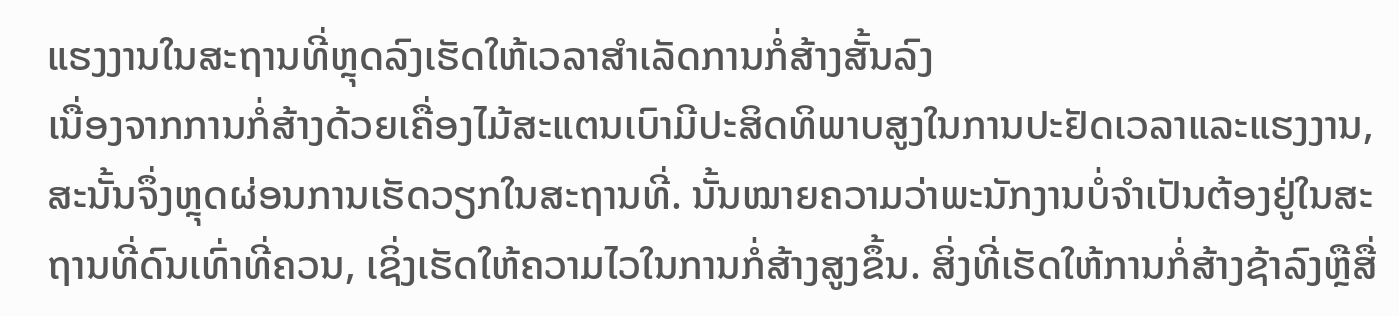ແຮງງານໃນສະຖານທີ່ຫຼຸດລົງເຮັດໃຫ້ເວລາສໍາເລັດການກໍ່ສ້າງສັ້ນລົງ
ເນື່ອງຈາກການກໍ່ສ້າງດ້ວຍເຄື່ອງໄມ້ສະແຕນເບົາມີປະສິດທິພາບສູງໃນການປະຢັດເວລາແລະແຮງງານ, ສະນັ້ນຈຶ່ງຫຼຸດຜ່ອນການເຮັດວຽກໃນສະຖານທີ່. ນັ້ນໝາຍຄວາມວ່າພະນັກງານບໍ່ຈໍາເປັນຕ້ອງຢູ່ໃນສະຖານທີ່ດົນເທົ່າທີ່ຄວນ, ເຊິ່ງເຮັດໃຫ້ຄວາມໄວໃນການກໍ່ສ້າງສູງຂຶ້ນ. ສິ່ງທີ່ເຮັດໃຫ້ການກໍ່ສ້າງຊ້າລົງຫຼືສື່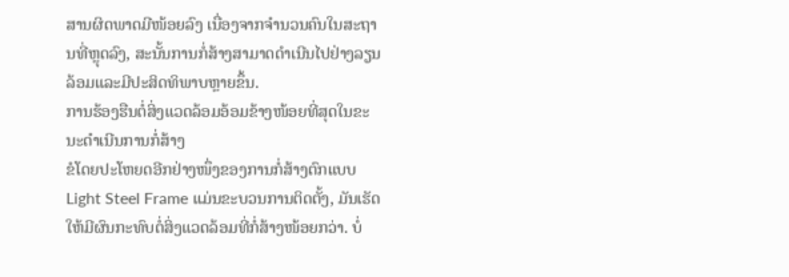ສານຜິດພາດມີໜ້ອຍລົງ ເນື່ອງຈາກຈໍານວນຄົນໃນສະຖານທີ່ຫຼຸດລົງ, ສະນັ້ນການກໍ່ສ້າງສາມາດດໍາເນີນໄປຢ່າງລຽນລ້ອມແລະມີປະສິດທິພາບຫຼາຍຂຶ້ນ.
ການຮ້ອງຮືນຕໍ່ສິ່ງແວດລ້ອມອ້ອມຂ້າງໜ້ອຍທີ່ສຸດໃນຂະນະດໍາເນີນການກໍ່ສ້າງ
ຂໍໂດຍປະໂຫຍດອີກຢ່າງໜຶ່ງຂອງການກໍ່ສ້າງຕົກແບບ Light Steel Frame ແມ່ນຂະບວນການຕິດຕັ້ງ, ມັນເຮັດໃຫ້ມີຜົນກະທົບຕໍ່ສິ່ງແວດລ້ອມທີ່ກໍ່ສ້າງໜ້ອຍກວ່າ. ບໍ່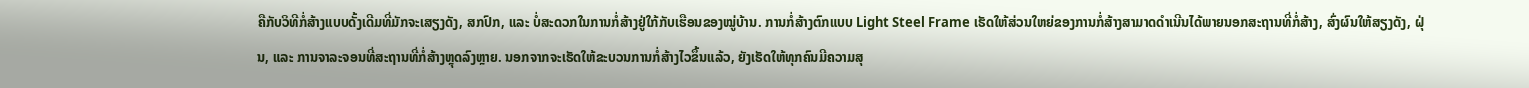ຄືກັບວິທີກໍ່ສ້າງແບບດັ້ງເດີມທີ່ມັກຈະເສຽງດັງ, ສກປົກ, ແລະ ບໍ່ສະດວກໃນການກໍ່ສ້າງຢູ່ໃກ້ກັບເຮືອນຂອງໝູ່ບ້ານ. ການກໍ່ສ້າງຕົກແບບ Light Steel Frame ເຮັດໃຫ້ສ່ວນໃຫຍ່ຂອງການກໍ່ສ້າງສາມາດດຳເນີນໄດ້ພາຍນອກສະຖານທີ່ກໍ່ສ້າງ, ສົ່ງຜົນໃຫ້ສຽງດັງ, ຝຸ່ນ, ແລະ ການຈາລະຈອນທີ່ສະຖານທີ່ກໍ່ສ້າງຫຼຸດລົງຫຼາຍ. ນອກຈາກຈະເຮັດໃຫ້ຂະບວນການກໍ່ສ້າງໄວຂຶ້ນແລ້ວ, ຍັງເຮັດໃຫ້ທຸກຄົນມີຄວາມສຸ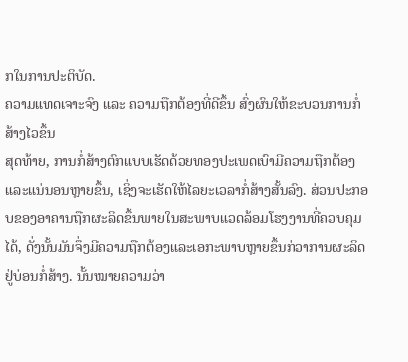ກໃນການປະຕິບັດ.
ຄວາມແທດເຈາະຈົງ ແລະ ຄວາມຖືກຕ້ອງທີ່ດີຂຶ້ນ ສົ່ງຜົນໃຫ້ຂະບວນການກໍ່ສ້າງໄວຂຶ້ນ
ສຸດທ້າຍ, ການກໍ່ສ້າງຕົກແບບເຮັດດ້ວຍທອງປະເພດເບົາມີຄວາມຖືກຕ້ອງແລະແນ່ນອນຫຼາຍຂຶ້ນ, ເຊິ່ງຈະເຮັດໃຫ້ໄລຍະເວລາກໍ່ສ້າງສັ້ນລົງ. ສ່ວນປະກອບຂອງອາຄານຖືກຜະລິດຂຶ້ນພາຍໃນສະພາບແວດລ້ອມໂຮງງານທີ່ຄວບຄຸມໄດ້, ດັ່ງນັ້ນມັນຈຶ່ງມີຄວາມຖືກຕ້ອງແລະເອກະພາບຫຼາຍຂຶ້ນກ່ວາການຜະລິດຢູ່ບ່ອນກໍ່ສ້າງ. ນັ້ນໝາຍຄວາມວ່າ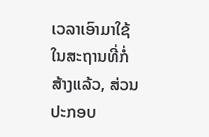ເວລາເອົາມາໃຊ້ໃນສະຖານທີ່ກໍ່ສ້າງແລ້ວ, ສ່ວນປະກອບ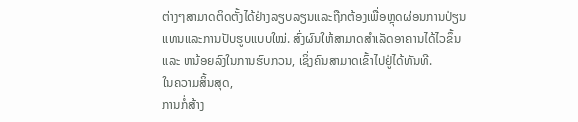ຕ່າງໆສາມາດຕິດຕັ້ງໄດ້ຢ່າງລຽບລຽນແລະຖືກຕ້ອງເພື່ອຫຼຸດຜ່ອນການປ່ຽນແທນແລະການປັບຮູບແບບໃໝ່. ສົ່ງຜົນໃຫ້ສາມາດສຳເລັດອາຄານໄດ້ໄວຂຶ້ນ ແລະ ຫນ້ອຍລົງໃນການຮົບກວນ, ເຊິ່ງຄົນສາມາດເຂົ້າໄປຢູ່ໄດ້ທັນທີ.
ໃນຄວາມສິ້ນສຸດ,
ການກໍ່ສ້າງ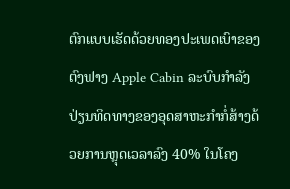ຕົກແບບເຮັດດ້ວຍທອງປະເພດເບົາຂອງຕົງຟາງ Apple Cabin ລະບົບກໍາລັງປ່ຽນທິດທາງຂອງອຸດສາຫະກໍາກໍ່ສ້າງດ້ວຍການຫຼຸດເວລາລົງ 40% ໃນໂຄງ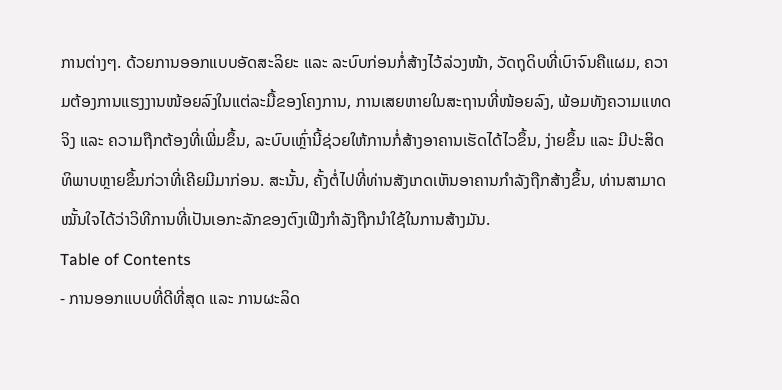ການຕ່າງໆ. ດ້ວຍການອອກແບບອັດສະລິຍະ ແລະ ລະບົບກ່ອນກໍ່ສ້າງໄວ້ລ່ວງໜ້າ, ວັດຖຸດິບທີ່ເບົາຈົນຄືແຜມ, ຄວາມຕ້ອງການແຮງງານໜ້ອຍລົງໃນແຕ່ລະມື້ຂອງໂຄງການ, ການເສຍຫາຍໃນສະຖານທີ່ໜ້ອຍລົງ, ພ້ອມທັງຄວາມແທດຈິງ ແລະ ຄວາມຖືກຕ້ອງທີ່ເພີ່ມຂຶ້ນ, ລະບົບເຫຼົ່ານີ້ຊ່ວຍໃຫ້ການກໍ່ສ້າງອາຄານເຮັດໄດ້ໄວຂຶ້ນ, ງ່າຍຂຶ້ນ ແລະ ມີປະສິດທິພາບຫຼາຍຂຶ້ນກ່ວາທີ່ເຄີຍມີມາກ່ອນ. ສະນັ້ນ, ຄັ້ງຕໍ່ໄປທີ່ທ່ານສັງເກດເຫັນອາຄານກໍາລັງຖືກສ້າງຂຶ້ນ, ທ່ານສາມາດໝັ້ນໃຈໄດ້ວ່າວິທີການທີ່ເປັນເອກະລັກຂອງຕົງເຟີງກໍາລັງຖືກນໍາໃຊ້ໃນການສ້າງມັນ.
Table of Contents
- ການອອກແບບທີ່ດີທີ່ສຸດ ແລະ ການຜະລິດ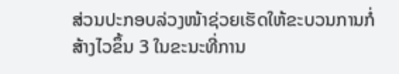ສ່ວນປະກອບລ່ວງໜ້າຊ່ວຍເຮັດໃຫ້ຂະບວນການກໍ່ສ້າງໄວຂຶ້ນ 3 ໃນຂະນະທີ່ການ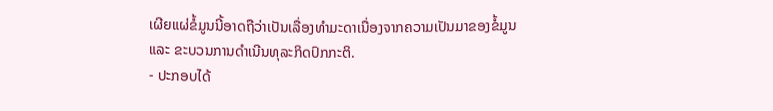ເຜີຍແຜ່ຂໍ້ມູນນີ້ອາດຖືວ່າເປັນເລື່ອງທຳມະດາເນື່ອງຈາກຄວາມເປັນມາຂອງຂໍ້ມູນ ແລະ ຂະບວນການດຳເນີນທຸລະກິດປົກກະຕິ.
- ປະກອບໄດ້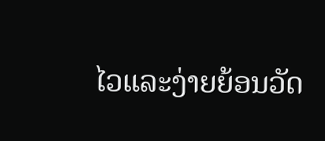ໄວແລະງ່າຍຍ້ອນວັດ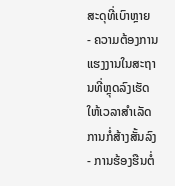ສະດຸທີ່ເບົາຫຼາຍ
- ຄວາມຕ້ອງການແຮງງານໃນສະຖານທີ່ຫຼຸດລົງເຮັດໃຫ້ເວລາສໍາເລັດການກໍ່ສ້າງສັ້ນລົງ
- ການຮ້ອງຮືນຕໍ່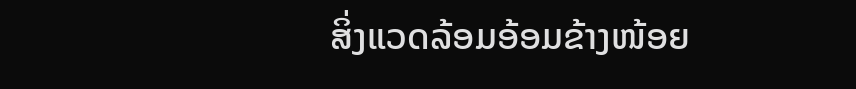ສິ່ງແວດລ້ອມອ້ອມຂ້າງໜ້ອຍ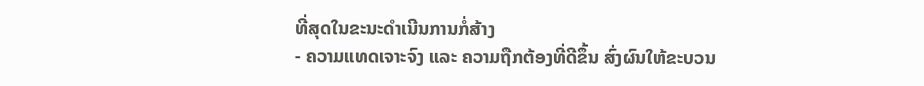ທີ່ສຸດໃນຂະນະດໍາເນີນການກໍ່ສ້າງ
- ຄວາມແທດເຈາະຈົງ ແລະ ຄວາມຖືກຕ້ອງທີ່ດີຂຶ້ນ ສົ່ງຜົນໃຫ້ຂະບວນ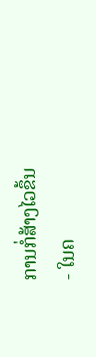ການກໍ່ສ້າງໄວຂຶ້ນ
- ໃນຄ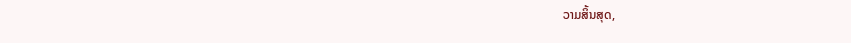ວາມສິ້ນສຸດ,